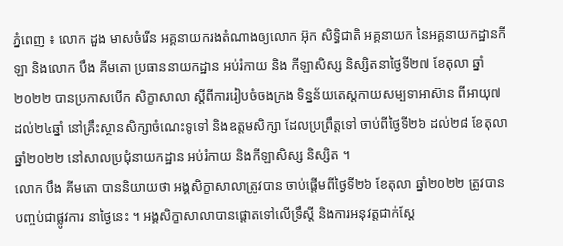ភ្នំពេញ ៖ លោក ដួង មាសចំរើន អគ្គនាយករងតំណាងឲ្យលោក អ៊ុក សិទ្ធិជាតិ អគ្គនាយក នៃអគ្គនាយកដ្ឋានកីឡា និងលោក បឹង គីមតោ ប្រធាននាយកដ្ឋាន អប់រំកាយ និង កីឡាសិស្ស និស្សិតនាថ្ងៃទី២៧ ខែតុលា ឆ្នាំ២០២២ បានប្រកាសបើក សិក្ខាសាលា ស្តីពីការរៀបចំចងក្រង ទិន្នន័យតេស្តកាយសម្បទាអាស៊ាន ពីអាយុ៧ ដល់២៤ឆ្នាំ នៅគ្រឹះស្ថានសិក្សាចំណេះទូទៅ និងឧត្តមសិក្សា ដែលប្រព្រឹត្តទៅ ចាប់ពីថ្ងៃទី២៦ ដល់២៨ ខែតុលា ឆ្នាំ២០២២ នៅសាលប្រជុំនាយកដ្ឋាន អប់រំកាយ និងកីឡាសិស្ស និស្សិត ។
លោក បឹង គីមតោ បាននិយាយថា អង្គសិក្ខាសាលាត្រូវបាន ចាប់ផ្តើមពីថ្ងៃទី២៦ ខែតុលា ឆ្នាំ២០២២ ត្រូវបានបញ្ចប់ជាផ្លូវការ នាថ្ងៃនេះ ។ អង្គសិក្ខាសាលាបានផ្ដោតទៅលើទ្រឹស្តី និងការអនុវត្តជាក់ស្ដែ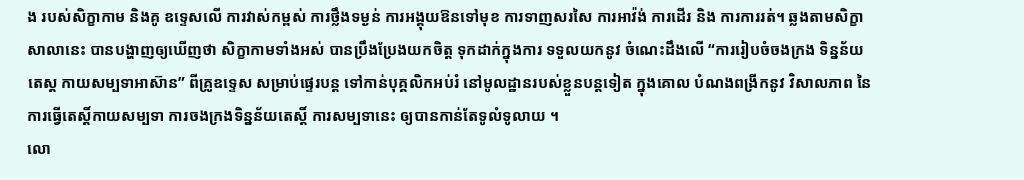ង របស់សិក្ខាកាម និងគូ ឧទ្ទេសលើ ការវាស់កម្ពស់ ការថ្លឹងទម្ងន់ ការអង្គុយឱនទៅមុខ ការទាញសរសៃ ការអាវ៉ង់ ការដើរ និង ការការរត់។ ឆ្លងតាមសិក្ខាសាលានេះ បានបង្ហាញឲ្យឃើញថា សិក្ខាកាមទាំងអស់ បានប្រឹងប្រែងយកចិត្ត ទុកដាក់ក្នុងការ ទទួលយកនូវ ចំណេះដឹងលើ “ការរៀបចំចងក្រង ទិន្នន័យតេស្ត កាយសម្បទាអាស៊ាន” ពីគ្រូឧទ្ទេស សម្រាប់ផ្ទេរបន្ត ទៅកាន់បុគ្គលិកអប់រំ នៅមូលដ្ឋានរបស់ខ្លួនបន្តទៀត ក្នុងគោល បំណងពង្រីកនូវ វិសាលភាព នៃការធ្វើតេស្តិ៍កាយសម្បទា ការចងក្រងទិន្នន័យតេស្តិ៍ ការសម្បទានេះ ឲ្យបានកាន់តែទូលំទូលាយ ។
លោ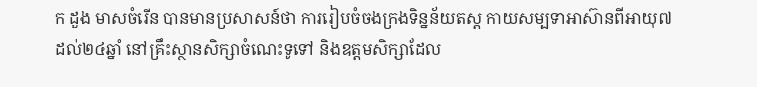ក ដួង មាសចំរើន បានមានប្រសាសន៍ថា ការរៀបចំចងក្រងទិន្នន័យតស្ដ កាយសម្បទាអាស៊ានពីអាយុ៧ ដល់២៤ឆ្នាំ នៅគ្រឹះស្ថានសិក្សាចំណេះទូទៅ និងឧត្តមសិក្សាដែល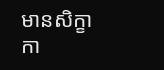មានសិក្ខាកា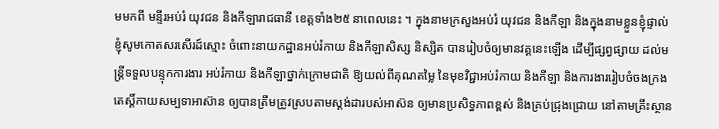មមកពី មន្ទីរអប់រំ យុវជន និងកីឡារាជធានី ខេត្តទាំង២៥ នាពេលនេះ ។ ក្នុងនាមក្រសួងអប់រំ យុវជន និងកីឡា និងក្នុងនាមខ្លួនខ្ញុំផ្ទាល់ ខ្ញុំសូមកោតសរសើរដ៍ស្មោះ ចំពោះនាយកដ្ឋានអប់រំកាយ និងកីឡាសិស្ស និស្សិត បានរៀបចំឲ្យមានវគ្គនេះឡើង ដើម្បីផ្សព្វផ្សាយ ដល់មន្ត្រីទទួលបន្ទុកការងារ អប់រំកាយ និងកីឡាថ្នាក់ក្រោមជាតិ ឱ្យយល់ពីគុណតម្លៃ នៃមុខវិជ្ជាអប់រំកាយ និងកីឡា និងការងាររៀបចំចងក្រង តេស្តិ៍កាយសម្បទាអាស៊ាន ឲ្យបានត្រឹមត្រូវស្របតាមស្តង់ដារបស់អាស៊ន ឲ្យមានប្រសិទ្ធភាពខ្ពស់ និងគ្រប់ជ្រុងជ្រោយ នៅតាមគ្រឹះស្ថាន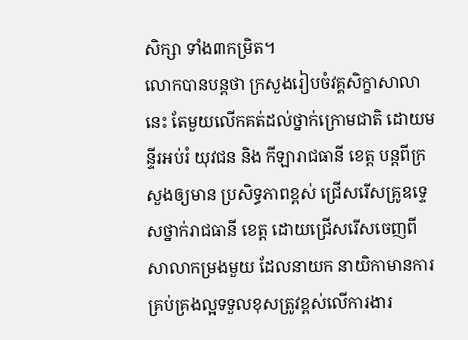សិក្សា ទាំង៣កម្រិត។
លោកបានបន្តថា ក្រសួងរៀបចំវគ្គសិក្ខាសាលានេះ តែមួយលើកគត់ដល់ថ្នាក់ក្រោមជាតិ ដោយមន្ទីរអប់រំ យុវជន និង កីឡារាជធានី ខេត្ត បន្តពីក្រសួងឲ្យមាន ប្រសិទ្ធភាពខ្ពស់ ជ្រើសរើសគ្រូឧទ្ទេសថ្នាក់រាជធានី ខេត្ត ដោយជ្រើសរើសចេញពីសាលាកម្រងមួយ ដែលនាយក នាយិកាមានការគ្រប់គ្រងល្អទទួលខុសត្រូវខ្ពស់លើការងារ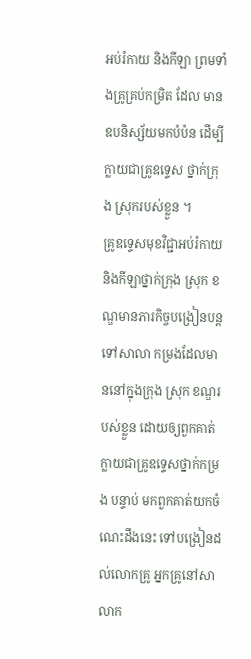អប់រំកាយ និងកីឡា ព្រមទាំងគ្រូគ្រប់កម្រិត ដែល មានឧបនិស្ស័យមកបំប៉ន ដើម្បីក្លាយជាគ្រូឧទ្ទេស ថ្នាក់ក្រុង ស្រុករបស់ខ្លួន ។
គ្រូឧទ្ទេសមុខវិជ្ជាអប់រំកាយ និងកីឡាថ្នាក់ក្រុង ស្រុក ខណ្ឌមានភារកិច្ចបង្រៀនបន្តទៅសាលា កម្រងដែលមាននៅក្នុងក្រុង ស្រុក ខណ្ឌរបស់ខ្លួន ដោយឲ្យពួកគាត់ក្លាយជាគ្រូឧទ្ទេសថ្នាក់កម្រង បន្ទាប់ មកពួកគាត់យកចំណេះដឹងនេះ ទៅបង្រៀនដល់លោកគ្រូ អ្នកគ្រូនៅសាលាក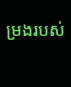ម្រងរបស់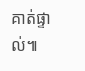គាត់ផ្ទាល់៕